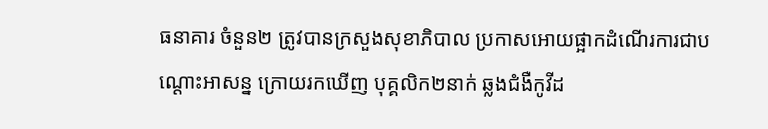ធនាគារ ចំនួន២ ត្រូវបានក្រសួងសុខាភិបាល ប្រកាសអោយផ្អាកដំណើរការជាបណ្តោះអាសន្ន ក្រោយរកឃើញ បុគ្គលិក២នាក់ ឆ្លងជំងឺកូវីដ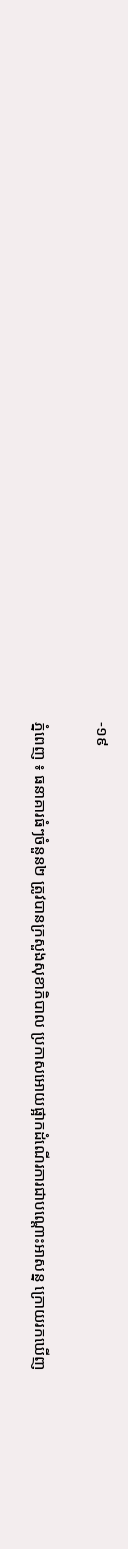-១៩

ភ្នំពេញ ៖ ធនាគារធំៗចំនួន២ ត្រូវបានក្រសួងសុខាភិបាល ប្រកាសអោយផ្អាកដំណើរការជាបណ្តោះអាសន្ន ក្រោយរកឃើញ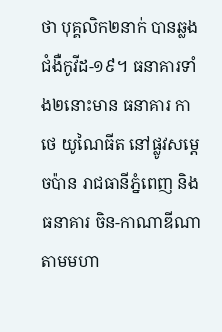ថា បុគ្គលិក២នាក់ បានឆ្លងជំងឺកូវីដ-១៩។ ធនាគារទាំង២នោះមាន ធនាគារ កាថេ យូណៃធីត នៅផ្លូវសម្តេចប៉ាន រាជធានីភ្នំពេញ និង ធនាគារ ចិន-កាណាឌីណា តាមមហា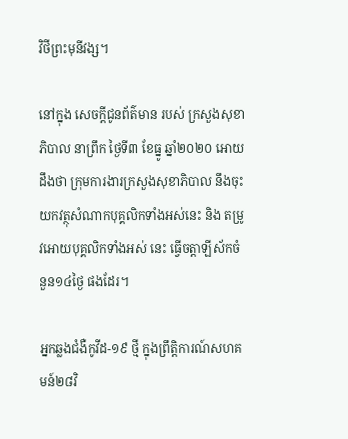វិថីព្រះមុនីវង្ស។

នៅក្នុង សេចក្តីជូនព័ត៌មាន របស់ ក្រសួងសុខាភិបាល នាព្រឹក ថ្ងៃទី៣ ខែធ្នូ ឆ្នាំ២០២០ អោយដឹងថា ក្រុមការងារក្រសួងសុខាភិបាល នឹងចុះយកវត្ថុសំណាកបុគ្គលិកទាំងអស់នេះ និង តម្រូវអោយបុគ្គលិកទាំងអស់ នេះ ធ្វើចត្តាឡីស័កចំនួន១៤ថ្ងៃ ផងដែរ។

អ្នកឆ្លងជំងឺកូវីដ-១៩ ថ្មី ក្នុងព្រឹត្តិការណ៍សហគមន៍២៨វិ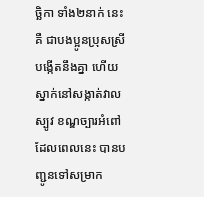ច្ឆិកា ទាំង២នាក់ នេះ គឺ ជាបងប្អូនប្រុសស្រីបង្កើតនឹងគ្នា ហើយ ស្នាក់នៅសង្កាត់វាលស្បូវ ខណ្ឌច្បារអំពៅ ដែលពេលនេះ បានបញ្ជូនទៅសម្រាក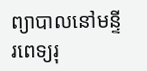ព្យាបាលនៅមន្ទីរពេទ្យរុ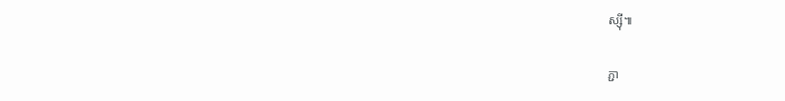ស្ស៊ី៕

ភ្ជា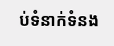ប់ទំនាក់ទំនង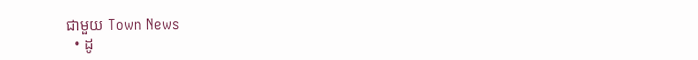ជាមួយ Town News
  • ដូ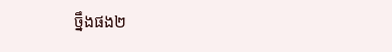ច្នឹងផង២